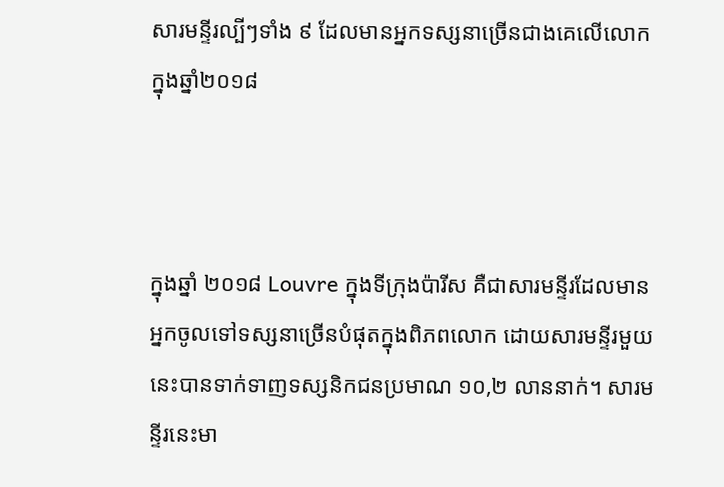សារមន្ទីរល្បីៗទាំង ៩ ដែលមានអ្នកទស្សនាច្រើនជាងគេលើលោក ក្នុងឆ្នាំ២០១៨



ក្នុងឆ្នាំ ២០១៨ Louvre ក្នុងទីក្រុងប៉ារីស គឺជាសារមន្ទីរដែលមានអ្នកចូលទៅទស្សនាច្រើនបំផុតក្នុងពិភពលោក ដោយសារមន្ទីរមួយនេះបានទាក់ទាញទស្សនិកជនប្រមាណ ១០,២ លាននាក់។ សារមន្ទីរនេះមា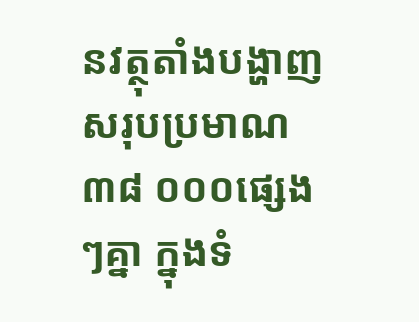នវត្ថុតាំងបង្ហាញសរុបប្រមាណ ៣៨ ០០០ផ្សេងៗគ្នា ក្នុងទំ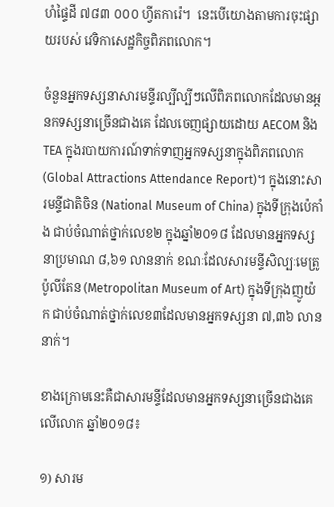ហំផ្ទៃដី ៧៨៣ ០០០ ហ្វីតការ៉េ។  នេះបើយោងតាមការចុះផ្សាយរបស់ វេទិកាសេដ្ឋកិច្ចពិភពលោក។

ចំនួនអ្នកទស្សនាសារមន្ទីរល្បីល្បីៗលើពិភពលោកដែលមានអ្ដនកទស្សនាច្រើនជាងគេ ដែលចេញផ្សាយដោយ AECOM និង TEA ក្នុងរបាយការណ៍ទាក់ទាញអ្នកទស្សនាក្នុងពិភពលោក (Global Attractions Attendance Report)។ ក្នុងនោះសារមន្ទីជាតិចិន (National Museum of China) ក្នុងទីក្រុងប៉េកាំង ជាប់ចំណាត់ថ្នាក់លេខ២ ក្នុងឆ្នាំ២០១៨ ដែលមានអ្នកទស្សនាប្រមាណ ៨,៦១ លាននាក់ ខណៈដែលសារមន្ទីសិល្បៈមេត្រូប៉ូលីតែន (Metropolitan Museum of Art) ក្នុងទីក្រុងញូយ៉ក ជាប់ចំណាត់ថ្នាក់លេខ៣ដែលមានអ្នកទស្សនា ៧,៣៦ លាននាក់។

ខាងក្រោមនេះគឺជាសារមន្ទីដែលមានអ្នកទស្សនាច្រើនជាងគេលើលោក ឆ្នាំ២០១៨៖

១) សារម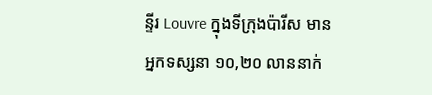ន្ទីរ Louvre ក្នុងទីក្រុងប៉ារីស មានអ្នកទស្សនា ១០,២០ លាននាក់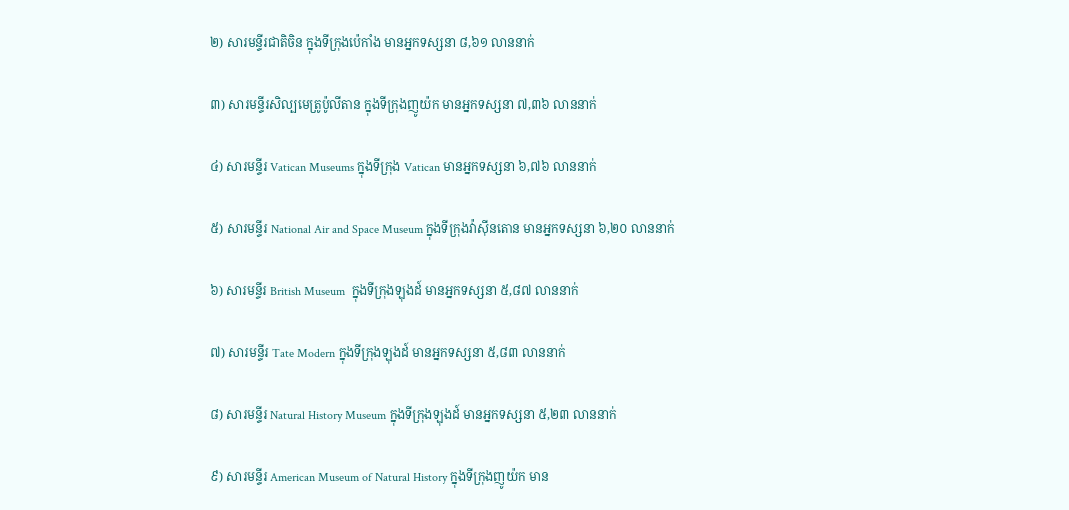២) សារមន្ទីរជាតិចិន ក្នុងទីក្រុងប៉េកាំង មានអ្នកទស្សនា ៨,៦១ លាននាក់

៣) សារមន្ទីរសិល្បមេត្រូប៉ូលីតាន ក្នុងទីក្រុងញូយ៉ក មានអ្នកទស្សនា ៧,៣៦ លាននាក់

៤) សារមន្ទីរ Vatican Museums ក្នុងទីក្រុង Vatican មានអ្នកទស្សនា ៦,៧៦ លាននាក់

៥) សារមន្ទីរ National Air and Space Museum ក្នុងទីក្រុងវ៉ាស៊ីនតោន មានអ្នកទស្សនា ៦,២០ លាននាក់

៦) សារមន្ទីរ British Museum  ក្នុងទីក្រុងឡុងដ៍ មានអ្នកទស្សនា ៥,៨៧ លាននាក់

៧) សារមន្ទីរ Tate Modern ក្នុងទីក្រុងឡុងដ៍ មានអ្នកទស្សនា ៥,៨៣ លាននាក់

៨) សារមន្ទីរ Natural History Museum ក្នុងទីក្រុងឡុងដ៍ មានអ្នកទស្សនា ៥,២៣ លាននាក់

៩) សារមន្ទីរ American Museum of Natural History ក្នុងទីក្រុងញូយ៉ក មាន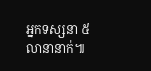អ្នកទស្សនា ៥ លានានាក់៕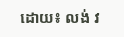ដោយ៖ លង់ វ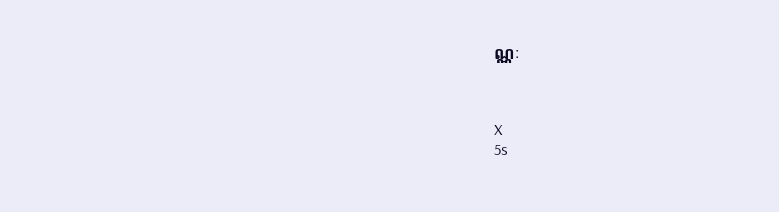ណ្ណៈ



X
5s